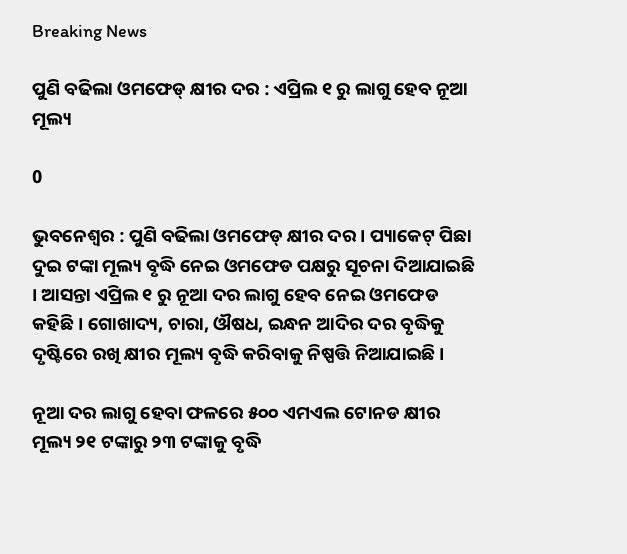Breaking News

ପୁଣି ବଢିଲା ଓମଫେଡ୍ କ୍ଷୀର ଦର : ଏପ୍ରିଲ ୧ ରୁ ଲାଗୁ ହେବ ନୂଆ ମୂଲ୍ୟ

0

ଭୁବନେଶ୍ବର : ପୁଣି ବଢିଲା ଓମଫେଡ୍ କ୍ଷୀର ଦର । ପ୍ୟାକେଟ୍ ପିଛା ଦୁଇ ଟଙ୍କା ମୂଲ୍ୟ ବୃଦ୍ଧି ନେଇ ଓମଫେଡ ପକ୍ଷରୁ ସୂଚନା ଦିଆଯାଇଛି । ଆସନ୍ତା ଏପ୍ରିଲ ୧ ରୁ ନୂଆ ଦର ଲାଗୁ ହେବ ନେଇ ଓମଫେଡ କହିଛି । ଗୋଖାଦ୍ୟ, ଚାରା, ଔଷଧ, ଇନ୍ଧନ ଆଦିର ଦର ବୃଦ୍ଧିକୁ ଦୃଷ୍ଟିରେ ରଖି କ୍ଷୀର ମୂଲ୍ୟ ବୃଦ୍ଧି କରିବାକୁ ନିଷ୍ପତ୍ତି ନିଆଯାଇଛି ।

ନୂଆ ଦର ଲାଗୁ ହେବା ଫଳରେ ୫୦୦ ଏମଏଲ ଟୋନଡ କ୍ଷୀର ମୂଲ୍ୟ ୨୧ ଟଙ୍କାରୁ ୨୩ ଟଙ୍କାକୁ ବୃଦ୍ଧି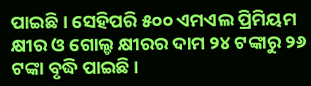ପାଇଛି । ସେହିପରି ୫୦୦ ଏମଏଲ ପ୍ରିମିୟମ କ୍ଷୀର ଓ ଗୋଲ୍ଡ କ୍ଷୀରର ଦାମ ୨୪ ଟଙ୍କାରୁ ୨୬ ଟଙ୍କା ବୃଦ୍ଧି ପାଇଛି ।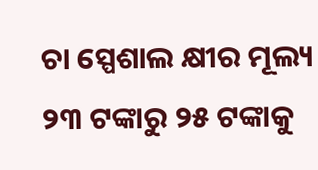ଚା ସ୍ପେଶାଲ କ୍ଷୀର ମୂଲ୍ୟ ୨୩ ଟଙ୍କାରୁ ୨୫ ଟଙ୍କାକୁ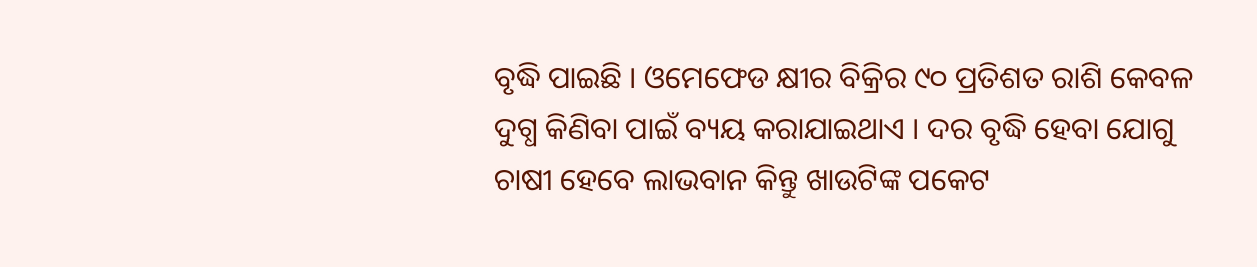ବୃଦ୍ଧି ପାଇଛି । ଓମେଫେଡ କ୍ଷୀର ବିକ୍ରିର ୯୦ ପ୍ରତିଶତ ରାଶି କେବଳ ଦୁଗ୍ଧ କିଣିବା ପାଇଁ ବ୍ୟୟ କରାଯାଇଥାଏ । ଦର ବୃଦ୍ଧି ହେବା ଯୋଗୁ ଚାଷୀ ହେବେ ଲାଭବାନ କିନ୍ତୁ ଖାଉଟିଙ୍କ ପକେଟ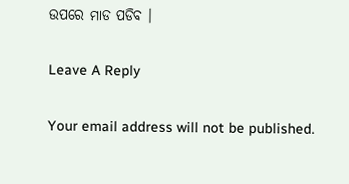ଉପରେ ମାଡ ପଡିବ ।

Leave A Reply

Your email address will not be published.